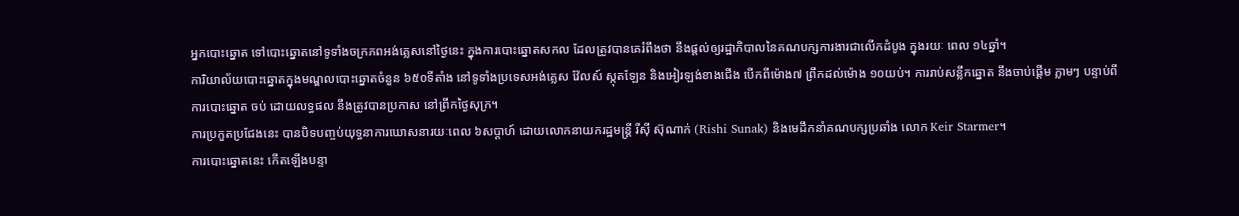អ្នកបោះឆ្នោត ទៅបោះឆ្នោតនៅទូទាំងចក្រភពអង់គ្លេសនៅថ្ងៃនេះ ក្នុងការបោះឆ្នោតសកល ដែលត្រូវបានគេរំពឹងថា នឹងផ្តល់ឲ្យរដ្ឋាភិបាលនៃគណបក្សការងារជាលើកដំបូង ក្នុងរយៈ ពេល ១៤ឆ្នាំ។
ការិយាល័យបោះឆ្នោតក្នុងមណ្ឌលបោះឆ្នោតចំនួន ៦៥០ទីតាំង នៅទូទាំងប្រទេសអង់គ្លេស វ៉ែលស៍ ស្កុតឡែន និងអៀរឡង់ខាងជើង បើកពីម៉ោង៧ ព្រឹកដល់ម៉ោង ១០យប់។ ការរាប់សន្លឹកឆ្នោត នឹងចាប់ផ្ដើម ភ្លាមៗ បន្ទាប់ពីការបោះឆ្នោត ចប់ ដោយលទ្ធផល នឹងត្រូវបានប្រកាស នៅព្រឹកថ្ងៃសុក្រ។
ការប្រកួតប្រជែងនេះ បានបិទបញ្ចប់យុទ្ធនាការឃោសនារយៈពេល ៦សប្តាហ៍ ដោយលោកនាយករដ្ឋមន្ត្រី រីស៊ី ស៊ុណាក់ (Rishi Sunak) និងមេដឹកនាំគណបក្សប្រឆាំង លោក Keir Starmer។
ការបោះឆ្នោតនេះ កើតឡើងបន្ទា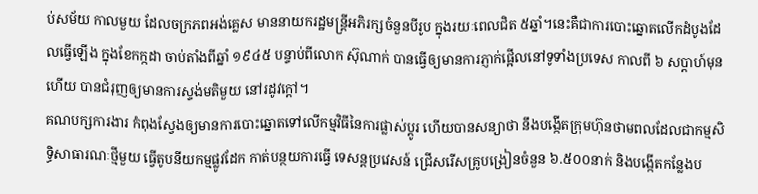ប់សម័យ កាលមួយ ដែលចក្រភពអង់គ្លេស មាននាយករដ្ឋមន្ត្រីអភិរក្សចំនួនបីរូប ក្នុងរយៈពេលជិត ៥ឆ្នាំ។នេះគឺជាការបោះឆ្នោតលើកដំបូងដែលធ្វើឡើង ក្នុងខែកក្កដា ចាប់តាំងពីឆ្នាំ ១៩៤៥ បន្ទាប់ពីលោក ស៊ុណាក់ បានធ្វើឲ្យមានការភ្ញាក់ផ្អើលនៅទូទាំងប្រទេស កាលពី ៦ សប្តាហ៍មុន ហើយ បានជំរុញឲ្យមានការស្ទង់មតិមួយ នៅរដូវក្តៅ។
គណបក្សការងារ កំពុងស្វែងឲ្យមានការបោះឆ្នោតទៅលើកម្មវិធីនៃការផ្លាស់ប្តូរ ហើយបានសន្យាថា នឹងបង្កើតក្រុមហ៊ុនថាមពលដែលជាកម្មសិទ្ធិសាធារណៈថ្មីមួយ ធ្វើតូបនីយកម្មផ្លូវដែក កាត់បន្ថយការធ្វើ ទេសន្តប្រវេសន៍ ជ្រើសរើសគ្រូបង្រៀនចំនួន ៦.៥០០នាក់ និងបង្កើតកន្លែងប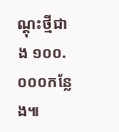ណ្តុះថ្មីជាង ១០០.០០០កន្លែង៕